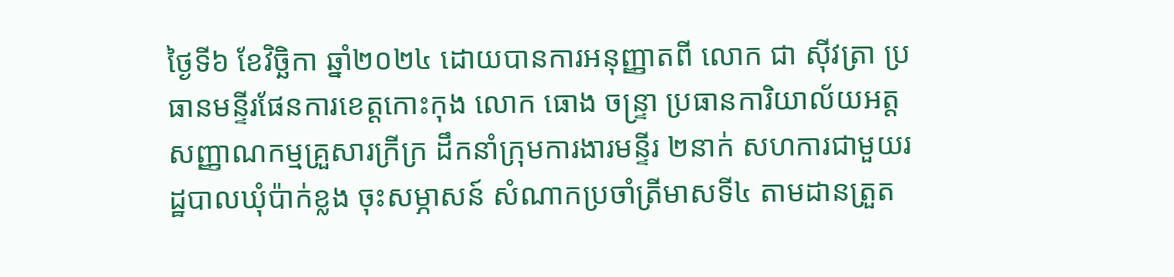ថ្ងៃទី៦ ខែវិច្ឆិកា ឆ្នាំ២០២៤ ដោយបានការអនុញ្ញាតពី លោក ជា ស៊ីវត្រា ប្រធានមន្ទីរផែនការខេត្តកោះកុង លោក ធោង ចន្រ្ទា ប្រធានការិយាល័យអត្តសញ្ញាណកម្មគ្រួសារក្រីក្រ ដឹកនាំក្រុមការងារមន្ទីរ ២នាក់ សហការជាមួយរដ្ឋបាលឃុំប៉ាក់ខ្លង ចុះសម្ភាសន៍ សំណាកប្រចាំត្រីមាសទី៤ តាមដានត្រួត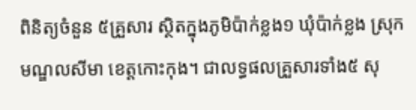ពិនិត្យចំនួន ៥គ្រួសារ ស្ថិតក្នុងភូមិប៉ាក់ខ្លង១ ឃុំប៉ាក់ខ្លង ស្រុកមណ្ឌលសីមា ខេត្តកោះកុង។ ជាលទ្ធផលគ្រួសារទាំង៥ សុ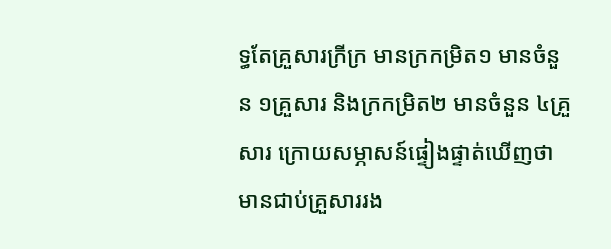ទ្ធតែគ្រួសារក្រីក្រ មានក្រកម្រិត១ មានចំនួន ១គ្រួសារ និងក្រកម្រិត២ មានចំនួន ៤គ្រួសារ ក្រោយសម្ភាសន៍ផ្ទៀងផ្ទាត់ឃើញថា មានជាប់គ្រួសាររង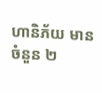ហានិភ័យ មានចំនួន ២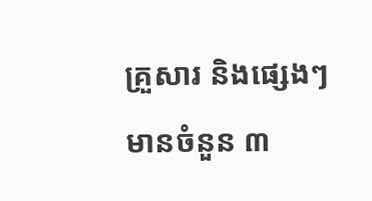គ្រួសារ និងផ្សេងៗ មានចំនួន ៣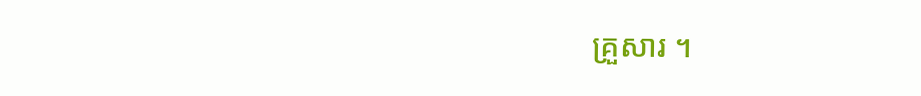គ្រួសារ ។